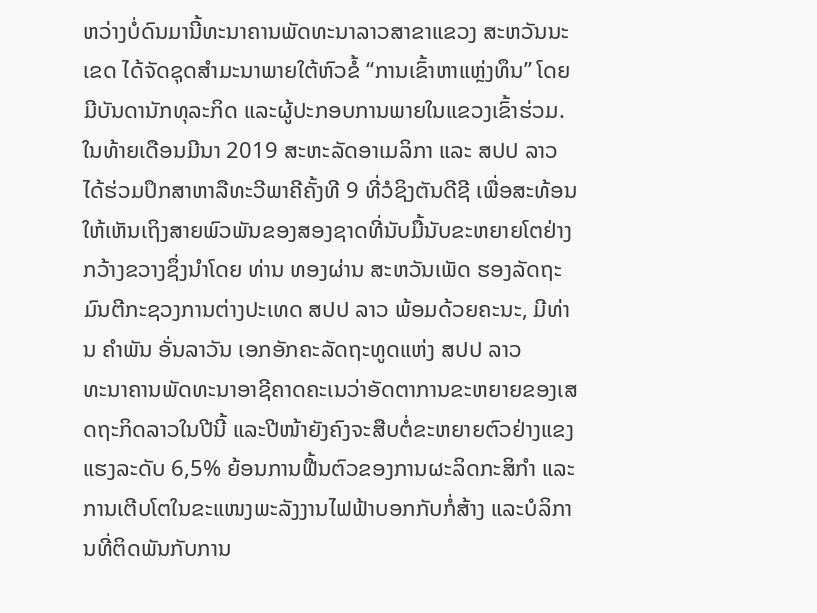ຫວ່າງບໍ່ດົນມານີ້ທະນາຄານພັດທະນາລາວສາຂາແຂວງ ສະຫວັນນະເຂດ ໄດ້ຈັດຊຸດສຳມະນາພາຍໃຕ້ຫົວຂໍ້ “ການເຂົ້າຫາແຫຼ່ງທຶນ” ໂດຍມີບັນດານັກທຸລະກິດ ແລະຜູ້ປະກອບການພາຍໃນແຂວງເຂົ້າຮ່ວມ.
ໃນທ້າຍເດືອນມີນາ 2019 ສະຫະລັດອາເມລິກາ ແລະ ສປປ ລາວ ໄດ້ຮ່ວມປຶກສາຫາລືທະວີພາຄີຄັ້ງທີ 9 ທີ່ວໍຊິງຕັນດີຊີ ເພື່ອສະທ້ອນໃຫ້ເຫັນເຖິງສາຍພົວພັນຂອງສອງຊາດທີ່ນັບມື້ນັບຂະຫຍາຍໂຕຢ່າງກວ້າງຂວາງຊຶ່ງນຳໂດຍ ທ່ານ ທອງຜ່ານ ສະຫວັນເພັດ ຮອງລັດຖະມົນຕີກະຊວງການຕ່າງປະເທດ ສປປ ລາວ ພ້ອມດ້ວຍຄະນະ, ມີທ່ານ ຄຳພັນ ອັ່ນລາວັນ ເອກອັກຄະລັດຖະທູດແຫ່ງ ສປປ ລາວ
ທະນາຄານພັດທະນາອາຊີຄາດຄະເນວ່າອັດຕາການຂະຫຍາຍຂອງເສດຖະກິດລາວໃນປີນີ້ ແລະປີໜ້າຍັງຄົງຈະສືບຕໍ່ຂະຫຍາຍຕົວຢ່າງແຂງແຮງລະດັບ 6,5% ຍ້ອນການຟື້ນຕົວຂອງການຜະລິດກະສິກຳ ແລະການເຕີບໂຕໃນຂະແໜງພະລັງງານໄຟຟ້າບອກກັບກໍ່ສ້າງ ແລະບໍລິການທີ່ຕິດພັນກັບການ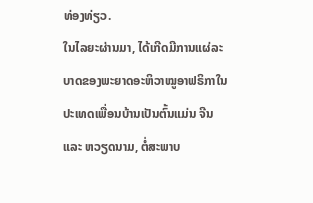ທ່ອງທ່ຽວ.
ໃນໄລຍະຜ່ານມາ, ໄດ້ເກີດມີການແຜ່ລະບາດຂອງພະຍາດອະຫິວາໝູອາຟຣິກາໃນປະເທດເພື່ອນບ້ານເປັນຕົ້ນແມ່ນ ຈີນ ແລະ ຫວຽດນາມ, ຕໍ່ສະພາບ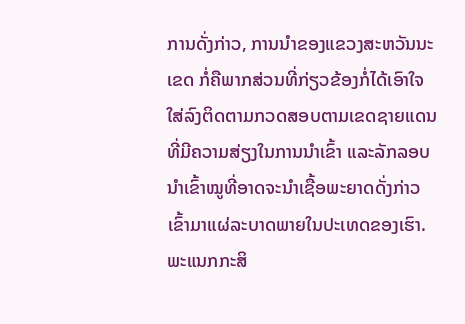ການດັ່ງກ່າວ, ການນໍາຂອງແຂວງສະຫວັນນະເຂດ ກໍ່ຄືພາກສ່ວນທີ່ກ່ຽວຂ້ອງກໍ່ໄດ້ເອົາໃຈໃສ່ລົງຕິດຕາມກວດສອບຕາມເຂດຊາຍແດນທີ່ມີຄວາມສ່ຽງໃນການນໍາເຂົ້າ ແລະລັກລອບນໍາເຂົ້າໝູທີ່ອາດຈະນໍາເຊື້ອພະຍາດດັ່ງກ່າວເຂົ້າມາແຜ່ລະບາດພາຍໃນປະເທດຂອງເຮົາ.
ພະແນກກະສິ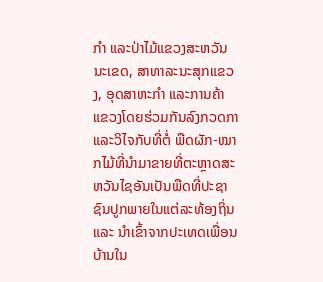ກໍາ ແລະປ່າໄມ້ແຂວງສະຫວັນນະເຂດ, ສາທາລະນະສຸກແຂວງ, ອຸດສາຫະກໍາ ແລະການຄ້າແຂວງໂດຍຮ່ວມກັນລົງກວດກາ ແລະວິໄຈກັບທີ່ຕໍ່ ພືດຜັກ-ໝາກໄມ້ທີ່ນໍາມາຂາຍທີ່ຕະຫຼາດສະຫວັນໄຊອັນເປັນພືດທີ່ປະຊາຊົນປູກພາຍໃນແຕ່ລະທ້ອງຖິ່ນ ແລະ ນໍາເຂົ້າຈາກປະເທດເພື່ອນບ້ານໃນ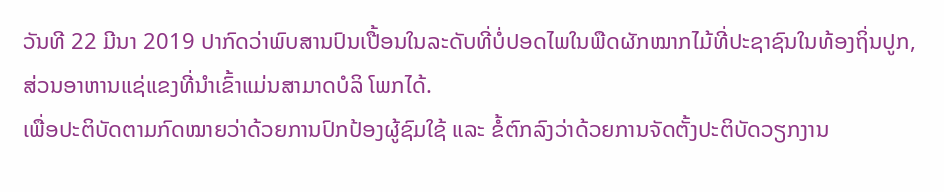ວັນທີ 22 ມີນາ 2019 ປາກົດວ່າພົບສານປົນເປື້ອນໃນລະດັບທີ່ບໍ່ປອດໄພໃນພືດຜັກໝາກໄມ້ທີ່ປະຊາຊົນໃນທ້ອງຖິ່ນປູກ, ສ່ວນອາຫານແຊ່ແຂງທີ່ນຳເຂົ້າແມ່ນສາມາດບໍລິ ໂພກໄດ້.
ເພື່ອປະຕິບັດຕາມກົດໝາຍວ່າດ້ວຍການປົກປ້ອງຜູ້ຊົມໃຊ້ ແລະ ຂໍ້ຕົກລົງວ່າດ້ວຍການຈັດຕັ້ງປະຕິບັດວຽກງານ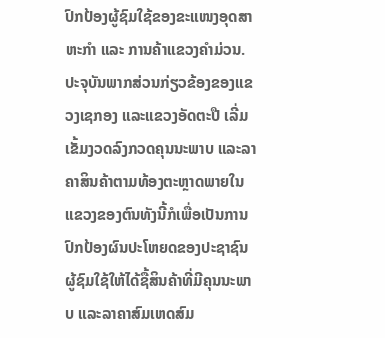ປົກປ້ອງຜູ້ຊົມໃຊ້ຂອງຂະແໜງອຸດສາຫະກຳ ແລະ ການຄ້າແຂວງຄຳມ່ວນ.
ປະຈຸບັນພາກສ່ວນກ່ຽວຂ້ອງຂອງແຂວງເຊກອງ ແລະແຂວງອັດຕະປື ເລີ່ມເຂັ້ມງວດລົງກວດຄຸນນະພາບ ແລະລາຄາສິນຄ້າຕາມທ້ອງຕະຫຼາດພາຍໃນແຂວງຂອງຕົນທັງນີ້ກໍເພື່ອເປັນການປົກປ້ອງຜົນປະໂຫຍດຂອງປະຊາຊົນຜູ້ຊົມໃຊ້ໃຫ້ໄດ້ຊື້ສິນຄ້າທີ່ມີຄຸນນະພາບ ແລະລາຄາສົມເຫດສົມ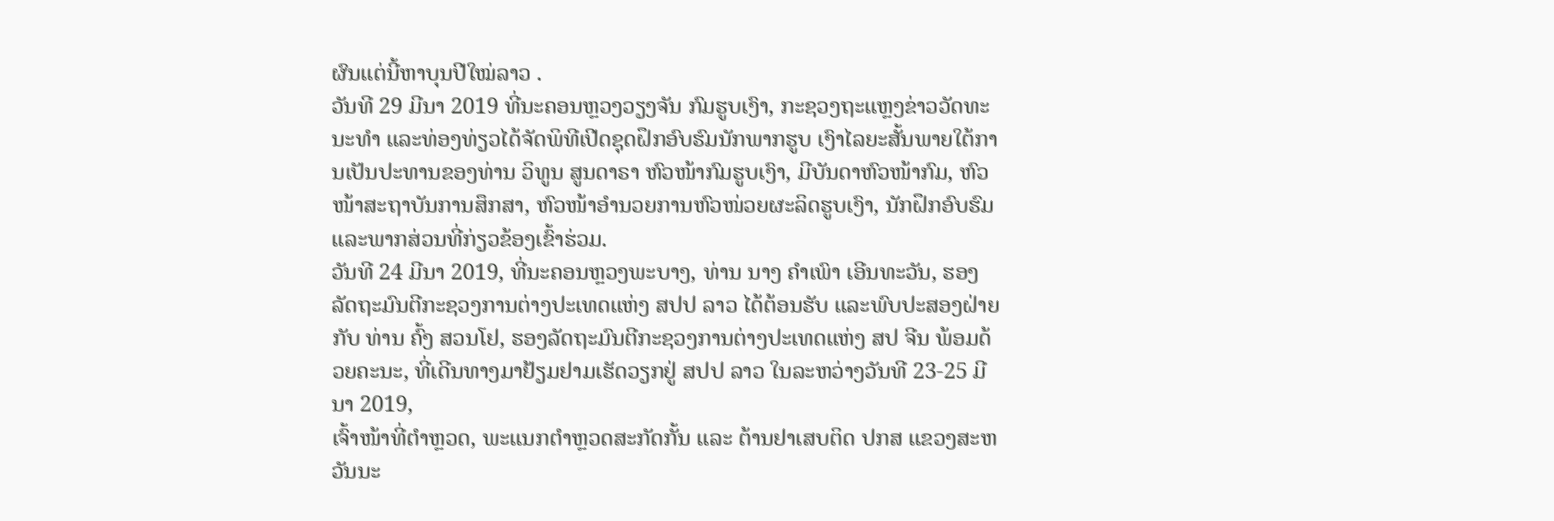ຜົນແຕ່ນີ້ຫາບຸນປີໃໝ່ລາວ .
ວັນທີ 29 ມີນາ 2019 ທີ່ນະຄອນຫຼວງວຽງຈັນ ກົມຮູບເງົາ, ກະຊວງຖະແຫຼງຂ່າວວັດທະນະທໍາ ແລະທ່ອງທ່ຽວໄດ້ຈັດພິທີເປີດຊຸດຝຶກອົບຮົມນັກພາກຮູບ ເງົາໄລຍະສັ້ນພາຍໃຕ້ການເປັນປະທານຂອງທ່ານ ວິທູນ ສູນດາຣາ ຫົວໜ້າກົມຮູບເງົາ, ມີບັນດາຫົວໜ້າກົມ, ຫົວໜ້າສະຖາບັນການສຶກສາ, ຫົວໜ້າອໍານວຍການຫົວໜ່ວຍຜະລິດຮູບເງົາ, ນັກຝຶກອົບຮົມ ແລະພາກສ່ວນທີ່ກ່ຽວຂ້ອງເຂົ້າຮ່ວມ.
ວັນທີ 24 ມີນາ 2019, ທີ່ນະຄອນຫຼວງພະບາງ, ທ່ານ ນາງ ຄໍາເພົາ ເອີນທະວັນ, ຮອງລັດຖະມົນຕີກະຊວງການຕ່າງປະເທດແຫ່ງ ສປປ ລາວ ໄດ້ຕ້ອນຮັບ ແລະພົບປະສອງຝ່າຍກັບ ທ່ານ ຄົ້ງ ສວນໂຢ, ຮອງລັດຖະມົນຕີກະຊວງການຕ່າງປະເທດແຫ່ງ ສປ ຈີນ ພ້ອມດ້ວຍຄະນະ, ທີ່ເດີນທາງມາຢ້ຽມຢາມເຮັດວຽກຢູ່ ສປປ ລາວ ໃນລະຫວ່າງວັນທີ 23-25 ມີນາ 2019,
ເຈົ້າໜ້າທີ່ຕຳຫຼວດ, ພະແນກຕຳຫຼວດສະກັດກັ້ນ ແລະ ຕ້ານຢາເສບຕິດ ປກສ ແຂວງສະຫວັນນະ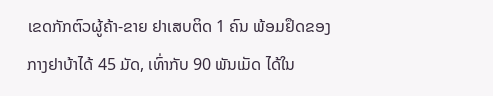ເຂດກັກຕົວຜູ້ຄ້າ-ຂາຍ ຢາເສບຕິດ 1 ຄົນ ພ້ອມຢຶດຂອງກາງຢາບ້າໄດ້ 45 ມັດ, ເທົ່າກັບ 90 ພັນເມັດ ໄດ້ໃນ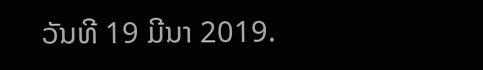ວັນທີ 19 ມີນາ 2019.